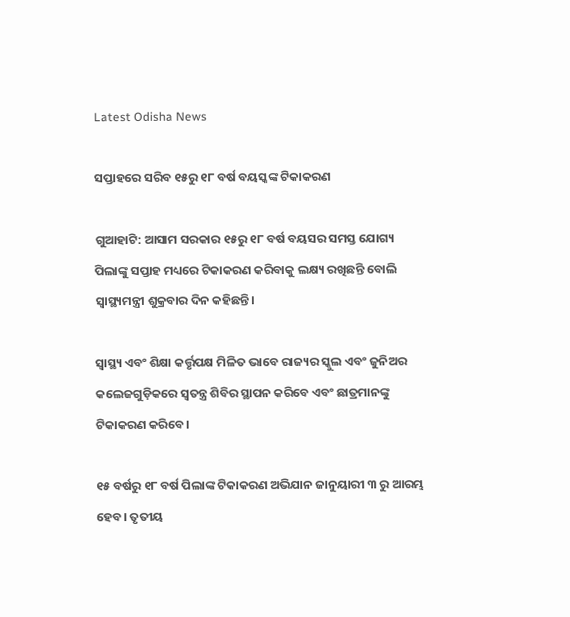Latest Odisha News

ସପ୍ତାହରେ ସରିବ ୧୫ରୁ ୧୮ ବର୍ଷ ବୟସ୍କଙ୍କ ଟିକାକରଣ

ଗୁଆହାଟି: ଆସାମ ସରକାର ୧୫ରୁ ୧୮ ବର୍ଷ ବୟସର ସମସ୍ତ ଯୋଗ୍ୟ ପିଲାଙ୍କୁ ସପ୍ତାହ ମଧ୍ୟରେ ଟିକାକରଣ କରିବାକୁ ଲକ୍ଷ୍ୟ ରଖିଛନ୍ତି ବୋଲି ସ୍ୱାସ୍ଥ୍ୟମନ୍ତ୍ରୀ ଶୁକ୍ରବାର ଦିନ କହିଛନ୍ତି।

ସ୍ବାସ୍ଥ୍ୟ ଏବଂ ଶିକ୍ଷା କର୍ତ୍ତୃପକ୍ଷ ମିଳିତ ଭାବେ ରାଜ୍ୟର ସ୍କୁଲ ଏବଂ ଜୁନିଅର କଲେଜଗୁଡ଼ିକରେ ସ୍ୱତନ୍ତ୍ର ଶିବିର ସ୍ଥାପନ କରିବେ ଏବଂ ଛାତ୍ରମାନଙ୍କୁ ଟିକାକରଣ କରିବେ।

୧୫ ବର୍ଷରୁ ୧୮ ବର୍ଷ ପିଲାଙ୍କ ଟିକାକରଣ ଅଭିଯାନ ଜାନୁୟାରୀ ୩ ରୁ ଆରମ୍ଭ ହେବ। ତୃତୀୟ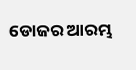ଡୋଜର ଆରମ୍ଭ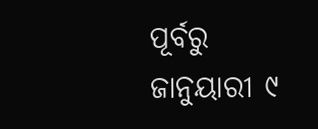ପୂର୍ବରୁ ଜାନୁୟାରୀ ୯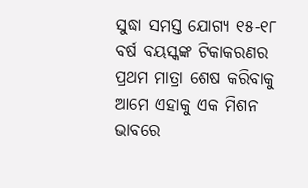ସୁଦ୍ଧା ସମସ୍ତ ଯୋଗ୍ୟ ୧୫-୧୮ ବର୍ଷ ବୟସ୍କଙ୍କ ଟିକାକରଣର ପ୍ରଥମ ମାତ୍ରା ଶେଷ କରିବାକୁ ଆମେ ଏହାକୁ ଏକ ମିଶନ ଭାବରେ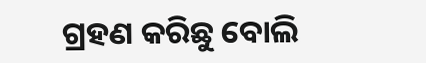ଗ୍ରହଣ କରିଛୁ ବୋଲି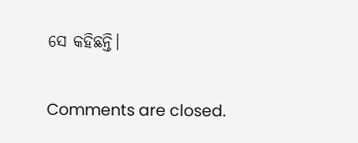ସେ କହିଛନ୍ତି।

Comments are closed.